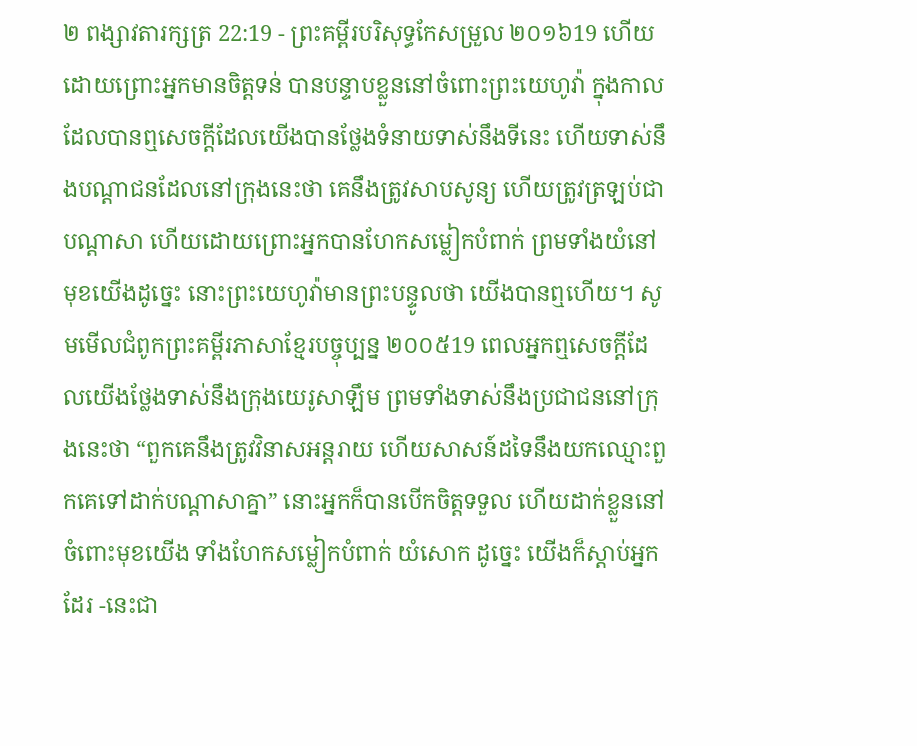២ ពង្សាវតារក្សត្រ 22:19 - ព្រះគម្ពីរបរិសុទ្ធកែសម្រួល ២០១៦19 ហើយដោយព្រោះអ្នកមានចិត្តទន់ បានបន្ទាបខ្លួននៅចំពោះព្រះយេហូវ៉ា ក្នុងកាលដែលបានឮសេចក្ដីដែលយើងបានថ្លែងទំនាយទាស់នឹងទីនេះ ហើយទាស់នឹងបណ្ដាជនដែលនៅក្រុងនេះថា គេនឹងត្រូវសាបសូន្យ ហើយត្រូវត្រឡប់ជាបណ្ដាសា ហើយដោយព្រោះអ្នកបានហែកសម្លៀកបំពាក់ ព្រមទាំងយំនៅមុខយើងដូច្នេះ នោះព្រះយេហូវ៉ាមានព្រះបន្ទូលថា យើងបានឮហើយ។ សូមមើលជំពូកព្រះគម្ពីរភាសាខ្មែរបច្ចុប្បន្ន ២០០៥19 ពេលអ្នកឮសេចក្ដីដែលយើងថ្លែងទាស់នឹងក្រុងយេរូសាឡឹម ព្រមទាំងទាស់នឹងប្រជាជននៅក្រុងនេះថា “ពួកគេនឹងត្រូវវិនាសអន្តរាយ ហើយសាសន៍ដទៃនឹងយកឈ្មោះពួកគេទៅដាក់បណ្ដាសាគ្នា” នោះអ្នកក៏បានបើកចិត្តទទួល ហើយដាក់ខ្លួននៅចំពោះមុខយើង ទាំងហែកសម្លៀកបំពាក់ យំសោក ដូច្នេះ យើងក៏ស្ដាប់អ្នកដែរ -នេះជា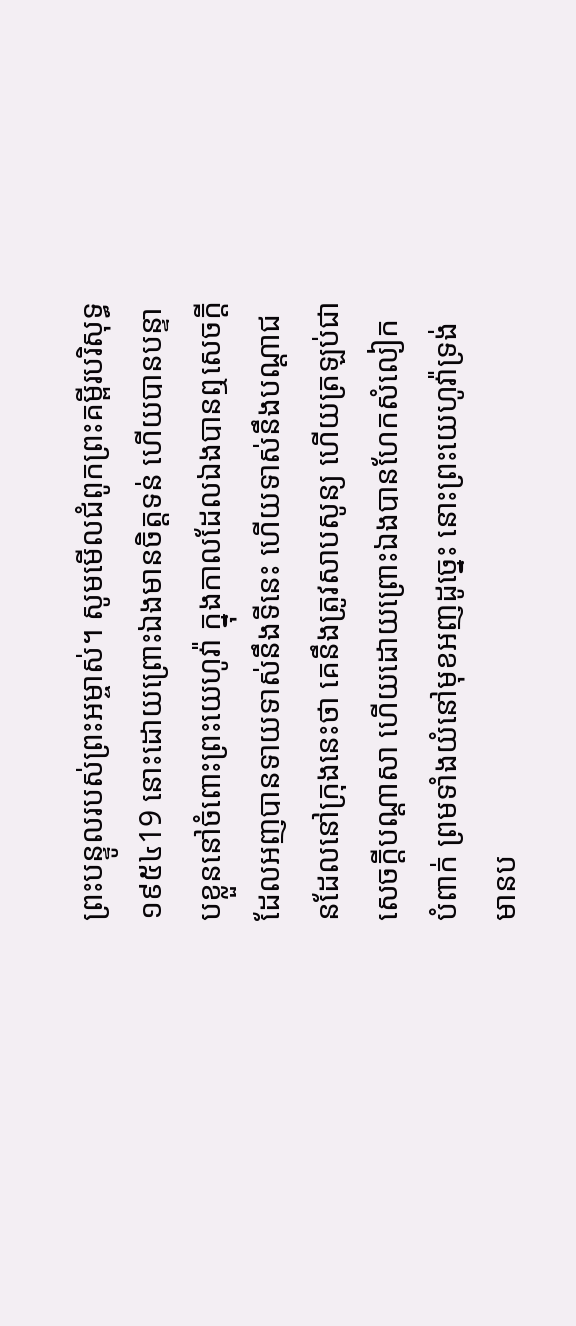ព្រះបន្ទូលរបស់ព្រះអម្ចាស់។ សូមមើលជំពូកព្រះគម្ពីរបរិសុទ្ធ ១៩៥៤19 នោះដោយព្រោះឯងមានចិត្តទន់ ហើយបានបន្ទាបខ្លួននៅចំពោះព្រះយេហូវ៉ា ក្នុងកាលដែលឯងបានឮសេចក្ដី ដែលអញបានទាយទាស់នឹងទីនេះ ហើយទាស់នឹងបណ្តាជនដែលនៅក្រុងនេះថា គេនឹងត្រូវសាបសូន្យ ហើយត្រឡប់ជាសេចក្ដីបណ្តាសា ហើយដោយព្រោះឯងបានហែកសំលៀកបំពាក់ ព្រមទាំងយំនៅមុខអញដូច្នេះ នោះព្រះយេហូវ៉ាទ្រង់មានប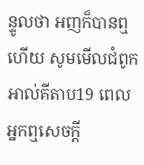ន្ទូលថា អញក៏បានឮហើយ សូមមើលជំពូកអាល់គីតាប19 ពេលអ្នកឮសេចក្តី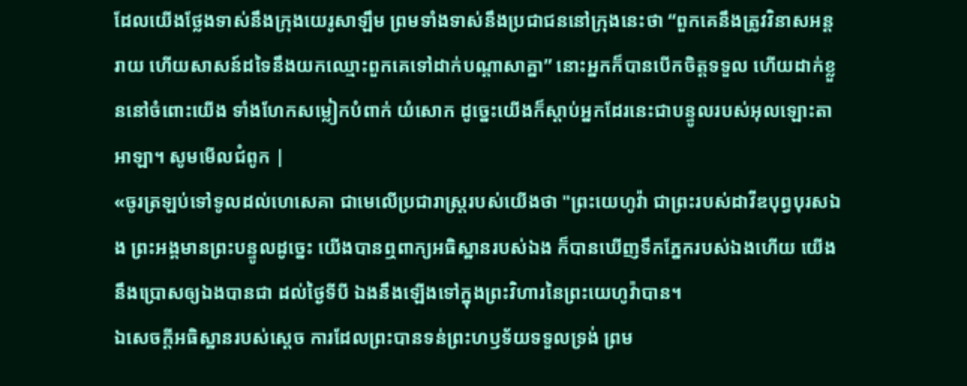ដែលយើងថ្លែងទាស់នឹងក្រុងយេរូសាឡឹម ព្រមទាំងទាស់នឹងប្រជាជននៅក្រុងនេះថា “ពួកគេនឹងត្រូវវិនាសអន្តរាយ ហើយសាសន៍ដទៃនឹងយកឈ្មោះពួកគេទៅដាក់បណ្តាសាគ្នា” នោះអ្នកក៏បានបើកចិត្តទទួល ហើយដាក់ខ្លួននៅចំពោះយើង ទាំងហែកសម្លៀកបំពាក់ យំសោក ដូច្នេះយើងក៏ស្តាប់អ្នកដែរនេះជាបន្ទូលរបស់អុលឡោះតាអាឡា។ សូមមើលជំពូក |
«ចូរត្រឡប់ទៅទូលដល់ហេសេគា ជាមេលើប្រជារាស្ត្ររបស់យើងថា "ព្រះយេហូវ៉ា ជាព្រះរបស់ដាវីឌបុព្វបុរសឯង ព្រះអង្គមានព្រះបន្ទូលដូច្នេះ យើងបានឮពាក្យអធិស្ឋានរបស់ឯង ក៏បានឃើញទឹកភ្នែករបស់ឯងហើយ យើងនឹងប្រោសឲ្យឯងបានជា ដល់ថ្ងៃទីបី ឯងនឹងឡើងទៅក្នុងព្រះវិហារនៃព្រះយេហូវ៉ាបាន។
ឯសេចក្ដីអធិស្ឋានរបស់ស្ដេច ការដែលព្រះបានទន់ព្រះហឫទ័យទទួលទ្រង់ ព្រម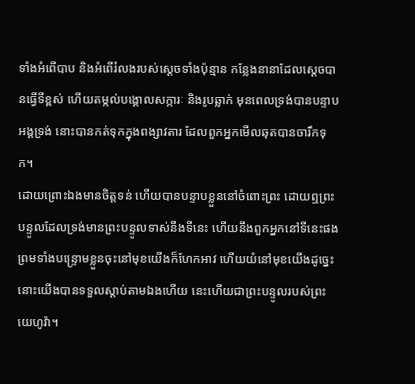ទាំងអំពើបាប និងអំពើរំលងរបស់ស្ដេចទាំងប៉ុន្មាន កន្លែងនានាដែលស្ដេចបានធ្វើទីខ្ពស់ ហើយតម្កល់បង្គោលសក្ការៈ និងរូបឆ្លាក់ មុនពេលទ្រង់បានបន្ទាបអង្គទ្រង់ នោះបានកត់ទុកក្នុងពង្សាវតារ ដែលពួកអ្នកមើលឆុតបានចារឹកទុក។
ដោយព្រោះឯងមានចិត្តទន់ ហើយបានបន្ទាបខ្លួននៅចំពោះព្រះ ដោយឮព្រះបន្ទូលដែលទ្រង់មានព្រះបន្ទូលទាស់នឹងទីនេះ ហើយនឹងពួកអ្នកនៅទីនេះផង ព្រមទាំងបន្ទ្រោមខ្លួនចុះនៅមុខយើងក៏ហែកអាវ ហើយយំនៅមុខយើងដូច្នេះ នោះយើងបានទទួលស្តាប់តាមឯងហើយ នេះហើយជាព្រះបន្ទូលរបស់ព្រះយេហូវ៉ា។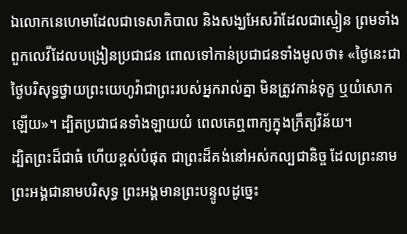ឯលោកនេហេមាដែលជាទេសាភិបាល និងសង្ឃអែសរ៉ាដែលជាស្មៀន ព្រមទាំងពួកលេវីដែលបង្រៀនប្រជាជន ពោលទៅកាន់ប្រជាជនទាំងមូលថា៖ «ថ្ងៃនេះជាថ្ងៃបរិសុទ្ធថ្វាយព្រះយេហូវ៉ាជាព្រះរបស់អ្នករាល់គ្នា មិនត្រូវកាន់ទុក្ខ ឬយំសោកឡើយ»។ ដ្បិតប្រជាជនទាំងឡាយយំ ពេលគេឮពាក្យក្នុងក្រឹត្យវិន័យ។
ដ្បិតព្រះដ៏ជាធំ ហើយខ្ពស់បំផុត ជាព្រះដ៏គង់នៅអស់កល្បជានិច្ច ដែលព្រះនាមព្រះអង្គជានាមបរិសុទ្ធ ព្រះអង្គមានព្រះបន្ទូលដូច្នេះ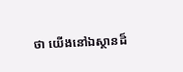ថា យើងនៅឯស្ថានដ៏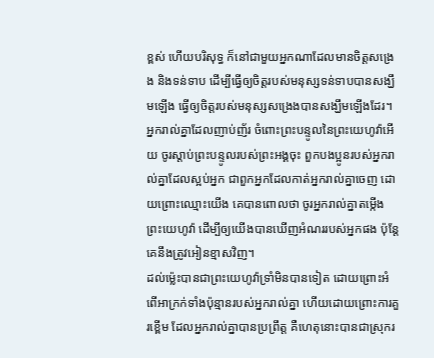ខ្ពស់ ហើយបរិសុទ្ធ ក៏នៅជាមួយអ្នកណាដែលមានចិត្តសង្រេង និងទន់ទាប ដើម្បីធ្វើឲ្យចិត្តរបស់មនុស្សទន់ទាបបានសង្ឃឹមឡើង ធ្វើឲ្យចិត្តរបស់មនុស្សសង្រេងបានសង្ឃឹមឡើងដែរ។
អ្នករាល់គ្នាដែលញាប់ញ័រ ចំពោះព្រះបន្ទូលនៃព្រះយេហូវ៉ាអើយ ចូរស្តាប់ព្រះបន្ទូលរបស់ព្រះអង្គចុះ ពួកបងប្អូនរបស់អ្នករាល់គ្នាដែលស្អប់អ្នក ជាពួកអ្នកដែលកាត់អ្នករាល់គ្នាចេញ ដោយព្រោះឈ្មោះយើង គេបានពោលថា ចូរអ្នករាល់គ្នាតម្កើងព្រះយេហូវ៉ា ដើម្បីឲ្យយើងបានឃើញអំណររបស់អ្នកផង ប៉ុន្តែ គេនឹងត្រូវអៀនខ្មាសវិញ។
ដល់ម៉្លេះបានជាព្រះយេហូវ៉ាទ្រាំមិនបានទៀត ដោយព្រោះអំពើអាក្រក់ទាំងប៉ុន្មានរបស់អ្នករាល់គ្នា ហើយដោយព្រោះការគួរខ្ពើម ដែលអ្នករាល់គ្នាបានប្រព្រឹត្ត គឺហេតុនោះបានជាស្រុករ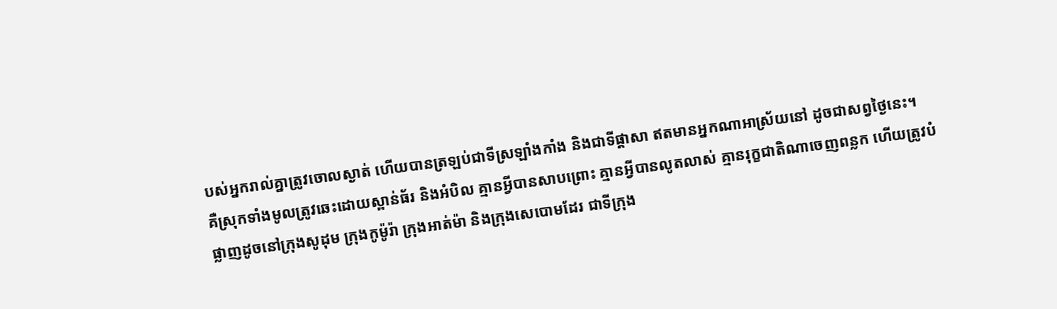បស់អ្នករាល់គ្នាត្រូវចោលស្ងាត់ ហើយបានត្រឡប់ជាទីស្រឡាំងកាំង និងជាទីផ្ដាសា ឥតមានអ្នកណាអាស្រ័យនៅ ដូចជាសព្វថ្ងៃនេះ។
គឺស្រុកទាំងមូលត្រូវឆេះដោយស្ពាន់ធ័រ និងអំបិល គ្មានអ្វីបានសាបព្រោះ គ្មានអ្វីបានលូតលាស់ គ្មានរុក្ខជាតិណាចេញពន្លក ហើយត្រូវបំផ្លាញដូចនៅក្រុងសូដុម ក្រុងកូម៉ូរ៉ា ក្រុងអាត់ម៉ា និងក្រុងសេបោមដែរ ជាទីក្រុង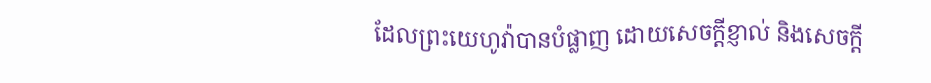ដែលព្រះយេហូវ៉ាបានបំផ្លាញ ដោយសេចក្ដីខ្ញាល់ និងសេចក្ដី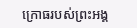ក្រោធរបស់ព្រះអង្គ